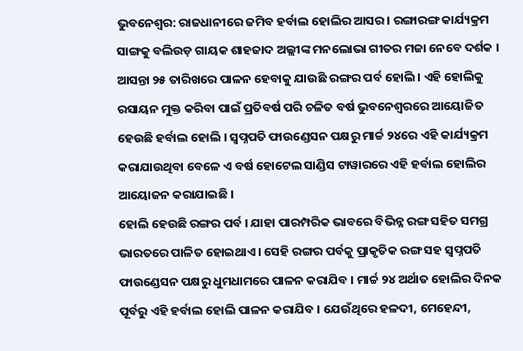ଭୁବନେଶ୍ବର: ରାଜଧାନୀରେ ଜମିବ ହର୍ବାଲ ହୋଲିର ଆସର । ରଙ୍ଗାରଙ୍ଗ କାର୍ଯ୍ୟକ୍ରମ ସାଙ୍ଗକୁ ବଲିଉଡ଼ ଗାୟକ ଶାହଜାଦ ଅଲ୍ଲୀଙ୍କ ମନଲୋଭା ଗୀତର ମଜା ନେବେ ଦର୍ଶକ । ଆସନ୍ତା ୨୫ ତାରିଖରେ ପାଳନ ହେବାକୁ ଯାଉଛି ରଙ୍ଗର ପର୍ବ ହୋଲି । ଏହି ହୋଲିକୁ ରସାୟନ ମୁକ୍ତ କରିବା ପାଇଁ ପ୍ରତିବର୍ଷ ପରି ଚଳିତ ବର୍ଷ ଭୁବନେଶ୍ୱରରେ ଆୟୋଜିତ ହେଉଛି ହର୍ବାଲ ହୋଲି । ସ୍ବପ୍ନପତି ଫାଉଣ୍ଡେସନ ପକ୍ଷରୁ ମାର୍ଚ୍ଚ ୨୪ରେ ଏହି କାର୍ଯ୍ୟକ୍ରମ କରାଯାଉଥିବା ବେଳେ ଏ ବର୍ଷ ହୋଟେଲ ସାଣ୍ଡିସ ଟାୱାରରେ ଏହି ହର୍ବାଲ ହୋଲିର ଆୟୋଜନ କରାଯାଇଛି ।
ହୋଲି ହେଉଛି ରଙ୍ଗର ପର୍ବ । ଯାହା ପାରମ୍ପରିକ ଭାବରେ ବିଭିନ୍ନ ରଙ୍ଗ ସହିତ ସମଗ୍ର ଭାରତରେ ପାଳିତ ହୋଇଥାଏ । ସେହି ରଙ୍ଗର ପର୍ବକୁ ପ୍ରାକୃତିକ ରଙ୍ଗ ସହ ସ୍ବପ୍ନପତି ଫାଉଣ୍ଡେସନ ପକ୍ଷରୁ ଧୁମଧାମରେ ପାଳନ କରାଯିବ । ମାର୍ଚ୍ଚ ୨୪ ଅର୍ଥାତ ହୋଲିର ଦିନକ ପୂର୍ବରୁ ଏହି ହର୍ବାଲ ହୋଲି ପାଳନ କରାଯିବ । ଯେଉଁଥିରେ ହଳଦୀ, ମେହେନ୍ଦୀ,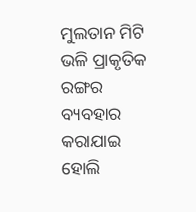ମୁଲତାନ ମିଟି ଭଳି ପ୍ରାକୃତିକ ରଙ୍ଗର ବ୍ୟବହାର କରାଯାଇ ହୋଲି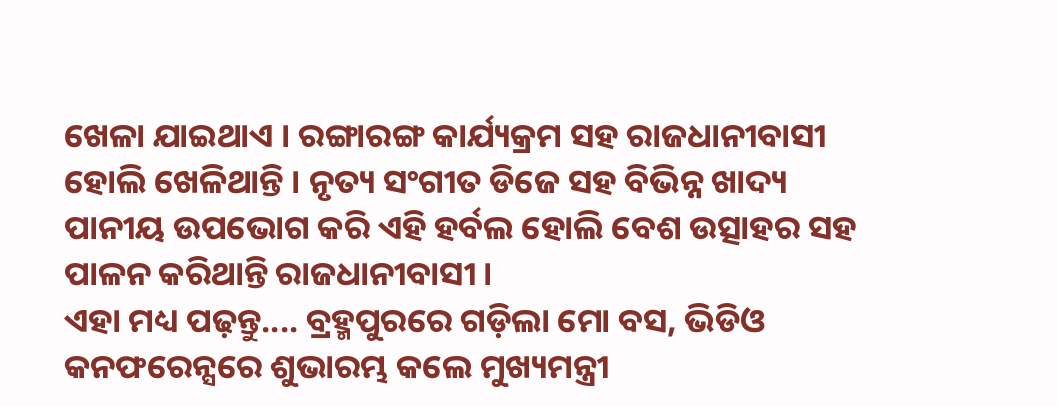ଖେଳା ଯାଇଥାଏ । ରଙ୍ଗାରଙ୍ଗ କାର୍ଯ୍ୟକ୍ରମ ସହ ରାଜଧାନୀବାସୀ ହୋଲି ଖେଳିଥାନ୍ତି । ନୃତ୍ୟ ସଂଗୀତ ଡିଜେ ସହ ବିଭିନ୍ନ ଖାଦ୍ୟ ପାନୀୟ ଉପଭୋଗ କରି ଏହି ହର୍ବଲ ହୋଲି ବେଶ ଉତ୍ସାହର ସହ ପାଳନ କରିଥାନ୍ତି ରାଜଧାନୀବାସୀ ।
ଏହା ମଧ୍ୟ ପଢ଼ନ୍ତୁ.... ବ୍ରହ୍ମପୁରରେ ଗଡ଼ିଲା ମୋ ବସ, ଭିଡିଓ କନଫରେନ୍ସରେ ଶୁଭାରମ୍ଭ କଲେ ମୁଖ୍ୟମନ୍ତ୍ରୀ